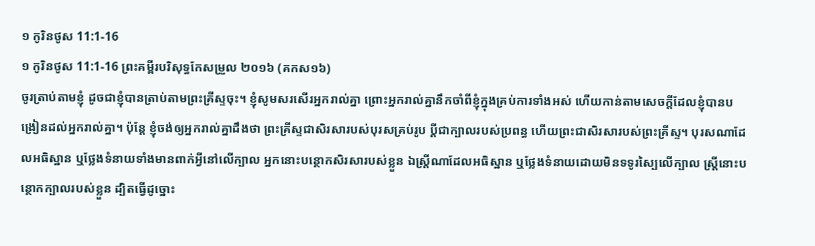១ កូរិនថូស 11:1-16
១ កូរិនថូស 11:1-16 ព្រះគម្ពីរបរិសុទ្ធកែសម្រួល ២០១៦ (គកស១៦)
ចូរត្រាប់តាមខ្ញុំ ដូចជាខ្ញុំបានត្រាប់តាមព្រះគ្រីស្ទចុះ។ ខ្ញុំសូមសរសើរអ្នករាល់គ្នា ព្រោះអ្នករាល់គ្នានឹកចាំពីខ្ញុំក្នុងគ្រប់ការទាំងអស់ ហើយកាន់តាមសេចក្តីដែលខ្ញុំបានបង្រៀនដល់អ្នករាល់គ្នា។ ប៉ុន្តែ ខ្ញុំចង់ឲ្យអ្នករាល់គ្នាដឹងថា ព្រះគ្រីស្ទជាសិរសារបស់បុរសគ្រប់រូប ប្ដីជាក្បាលរបស់ប្រពន្ធ ហើយព្រះជាសិរសារបស់ព្រះគ្រីស្ទ។ បុរសណាដែលអធិស្ឋាន ឬថ្លែងទំនាយទាំងមានពាក់អ្វីនៅលើក្បាល អ្នកនោះបន្ថោកសិរសារបស់ខ្លួន ឯស្ត្រីណាដែលអធិស្ឋាន ឬថ្លែងទំនាយដោយមិនទទូរស្បៃលើក្បាល ស្រ្ដីនោះបន្ថោកក្បាលរបស់ខ្លួន ដ្បិតធ្វើដូច្នោះ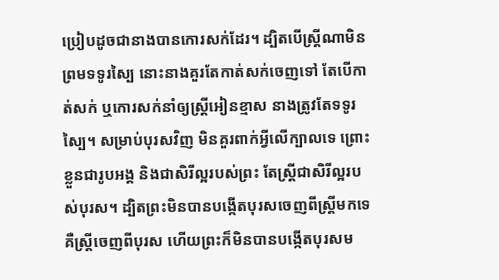ប្រៀបដូចជានាងបានកោរសក់ដែរ។ ដ្បិតបើស្ត្រីណាមិនព្រមទទូរស្បៃ នោះនាងគួរតែកាត់សក់ចេញទៅ តែបើកាត់សក់ ឬកោរសក់នាំឲ្យស្រ្ដីអៀនខ្មាស នាងត្រូវតែទទូរស្បៃ។ សម្រាប់បុរសវិញ មិនគួរពាក់អ្វីលើក្បាលទេ ព្រោះខ្លួនជារូបអង្គ និងជាសិរីល្អរបស់ព្រះ តែស្ត្រីជាសិរីល្អរបស់បុរស។ ដ្បិតព្រះមិនបានបង្កើតបុរសចេញពីស្ត្រីមកទេ គឺស្ត្រីចេញពីបុរស ហើយព្រះក៏មិនបានបង្កើតបុរសម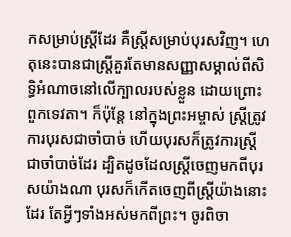កសម្រាប់ស្ត្រីដែរ គឺស្ត្រីសម្រាប់បុរសវិញ។ ហេតុនេះបានជាស្ត្រីគួរតែមានសញ្ញាសម្គាល់ពីសិទ្ធិអំណាចនៅលើក្បាលរបស់ខ្លួន ដោយព្រោះពួកទេវតា។ ក៏ប៉ុន្តែ នៅក្នុងព្រះអម្ចាស់ ស្រ្ដីត្រូវការបុរសជាចាំបាច់ ហើយបុរសក៏ត្រូវការស្ត្រីជាចាំបាច់ដែរ ដ្បិតដូចដែលស្ត្រីចេញមកពីបុរសយ៉ាងណា បុរសក៏កើតចេញពីស្រ្ដីយ៉ាងនោះដែរ តែអ្វីៗទាំងអស់មកពីព្រះ។ ចូរពិចា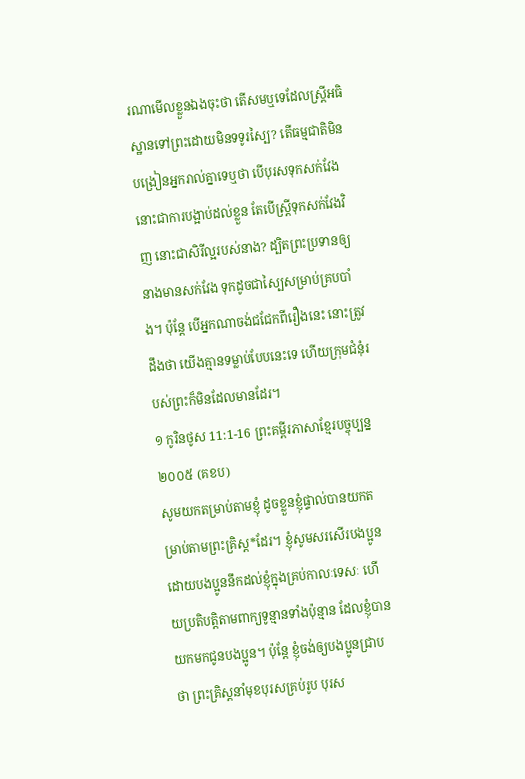រណាមើលខ្លួនឯងចុះថា តើសមឬទេដែលស្ត្រីអធិស្ឋានទៅព្រះដោយមិនទទូរស្បៃ? តើធម្មជាតិមិនបង្រៀនអ្នករាល់គ្នាទេឬថា បើបុរសទុកសក់វែង នោះជាការបង្អាប់ដល់ខ្លួន តែបើស្ត្រីទុកសក់វែងវិញ នោះជាសិរីល្អរបស់នាង? ដ្បិតព្រះប្រទានឲ្យនាងមានសក់វែង ទុកដូចជាស្បៃសម្រាប់គ្របបាំង។ ប៉ុន្តែ បើអ្នកណាចង់ជជែកពីរឿងនេះ នោះត្រូវដឹងថា យើងគ្មានទម្លាប់បែបនេះទេ ហើយក្រុមជំនុំរបស់ព្រះក៏មិនដែលមានដែរ។
១ កូរិនថូស 11:1-16 ព្រះគម្ពីរភាសាខ្មែរបច្ចុប្បន្ន ២០០៥ (គខប)
សូមយកតម្រាប់តាមខ្ញុំ ដូចខ្លួនខ្ញុំផ្ទាល់បានយកតម្រាប់តាមព្រះគ្រិស្ត*ដែរ។ ខ្ញុំសូមសរសើរបងប្អូន ដោយបងប្អូននឹកដល់ខ្ញុំក្នុងគ្រប់កាលៈទេសៈ ហើយប្រតិបត្តិតាមពាក្យទូន្មានទាំងប៉ុន្មាន ដែលខ្ញុំបានយកមកជូនបងប្អូន។ ប៉ុន្តែ ខ្ញុំចង់ឲ្យបងប្អូនជ្រាបថា ព្រះគ្រិស្តនាំមុខបុរសគ្រប់រូប បុរស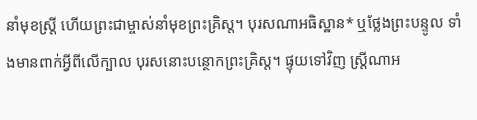នាំមុខស្ត្រី ហើយព្រះជាម្ចាស់នាំមុខព្រះគ្រិស្ត។ បុរសណាអធិស្ឋាន* ឬថ្លែងព្រះបន្ទូល ទាំងមានពាក់អ្វីពីលើក្បាល បុរសនោះបន្ថោកព្រះគ្រិស្ត។ ផ្ទុយទៅវិញ ស្ត្រីណាអ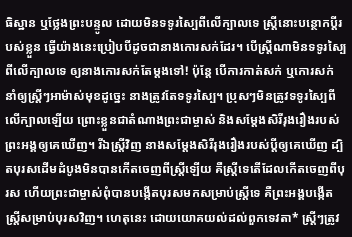ធិស្ឋាន ឬថ្លែងព្រះបន្ទូល ដោយមិនទទូរស្បៃពីលើក្បាលទេ ស្ត្រីនោះបន្ថោកប្ដីរបស់ខ្លួន ធ្វើយ៉ាងនេះប្រៀបបីដូចជានាងកោរសក់ដែរ។ បើស្ត្រីណាមិនទទូរស្បៃពីលើក្បាលទេ ឲ្យនាងកោរសក់តែម្ដងទៅ! ប៉ុន្តែ បើការកាត់សក់ ឬកោរសក់ នាំឲ្យស្ត្រីៗអាម៉ាស់មុខដូច្នេះ នាងត្រូវតែទទូរស្បៃ។ ប្រុសៗមិនត្រូវទទូរស្បៃពីលើក្បាលឡើយ ព្រោះខ្លួនជាតំណាងព្រះជាម្ចាស់ និងសម្តែងសិរីរុងរឿងរបស់ព្រះអង្គឲ្យគេឃើញ។ រីឯស្ត្រីវិញ នាងសម្តែងសិរីរុងរឿងរបស់ប្ដីឲ្យគេឃើញ ដ្បិតបុរសដើមដំបូងមិនបានកើតចេញពីស្ត្រីឡើយ គឺស្ត្រីទេតើដែលកើតចេញពីបុរស ហើយព្រះជាម្ចាស់ពុំបានបង្កើតបុរសមកសម្រាប់ស្ត្រីទេ គឺព្រះអង្គបង្កើតស្ត្រីសម្រាប់បុរសវិញ។ ហេតុនេះ ដោយយោគយល់ដល់ពួកទេវតា* ស្ត្រីៗត្រូវ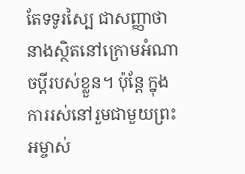តែទទូរស្បៃ ជាសញ្ញាថា នាងស្ថិតនៅក្រោមអំណាចប្ដីរបស់ខ្លួន។ ប៉ុន្តែ ក្នុងការរស់នៅរួមជាមួយព្រះអម្ចាស់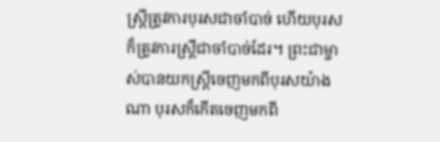ស្ត្រីត្រូវការបុរសជាចាំបាច់ ហើយបុរសក៏ត្រូវការស្ត្រីជាចាំបាច់ដែរ។ ព្រះជាម្ចាស់បានយកស្ត្រីចេញមកពីបុរសយ៉ាងណា បុរសក៏កើតចេញមកពី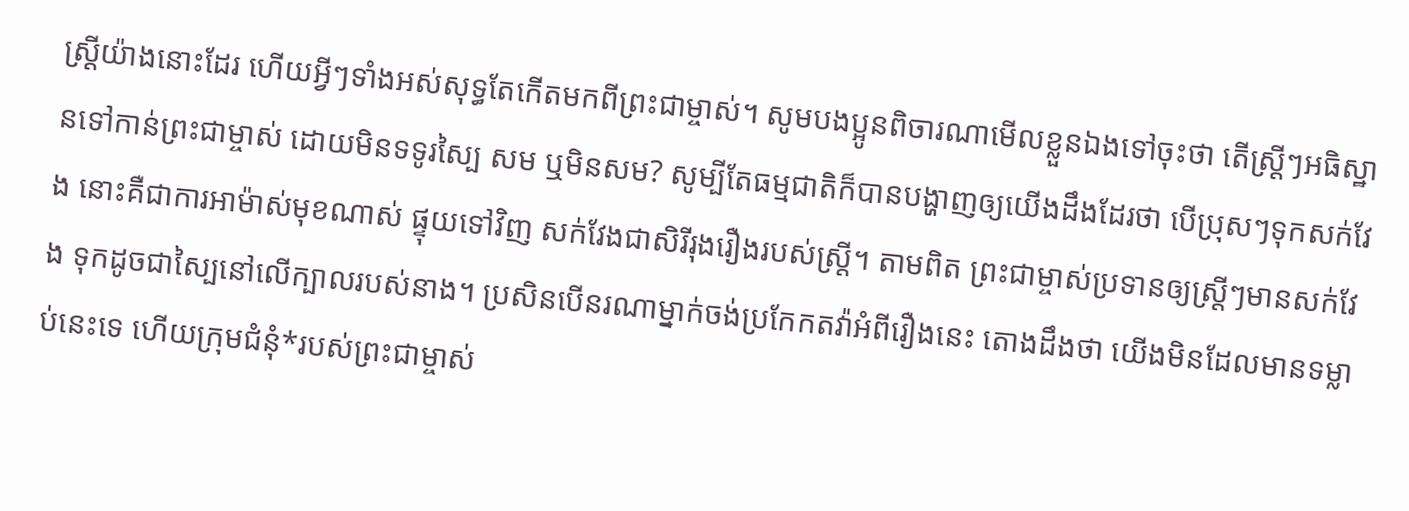ស្ត្រីយ៉ាងនោះដែរ ហើយអ្វីៗទាំងអស់សុទ្ធតែកើតមកពីព្រះជាម្ចាស់។ សូមបងប្អូនពិចារណាមើលខ្លួនឯងទៅចុះថា តើស្ត្រីៗអធិស្ឋានទៅកាន់ព្រះជាម្ចាស់ ដោយមិនទទូរស្បៃ សម ឬមិនសម? សូម្បីតែធម្មជាតិក៏បានបង្ហាញឲ្យយើងដឹងដែរថា បើប្រុសៗទុកសក់វែង នោះគឺជាការអាម៉ាស់មុខណាស់ ផ្ទុយទៅវិញ សក់វែងជាសិរីរុងរឿងរបស់ស្ត្រី។ តាមពិត ព្រះជាម្ចាស់ប្រទានឲ្យស្ត្រីៗមានសក់វែង ទុកដូចជាស្បៃនៅលើក្បាលរបស់នាង។ ប្រសិនបើនរណាម្នាក់ចង់ប្រកែកតវ៉ាអំពីរឿងនេះ តោងដឹងថា យើងមិនដែលមានទម្លាប់នេះទេ ហើយក្រុមជំនុំ*របស់ព្រះជាម្ចាស់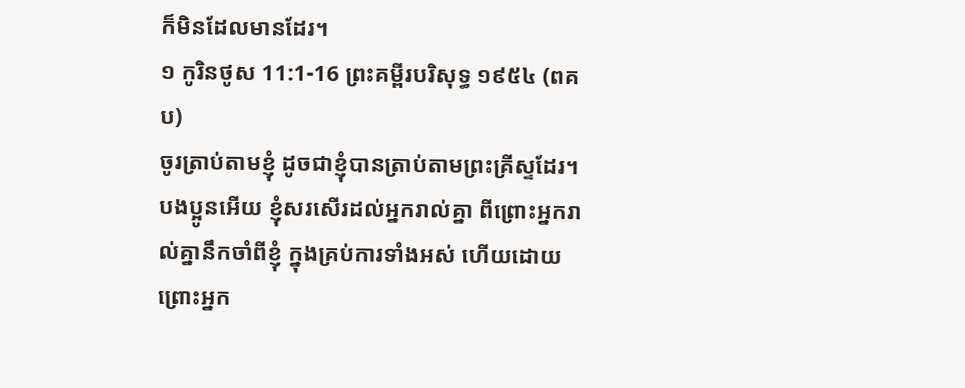ក៏មិនដែលមានដែរ។
១ កូរិនថូស 11:1-16 ព្រះគម្ពីរបរិសុទ្ធ ១៩៥៤ (ពគប)
ចូរត្រាប់តាមខ្ញុំ ដូចជាខ្ញុំបានត្រាប់តាមព្រះគ្រីស្ទដែរ។ បងប្អូនអើយ ខ្ញុំសរសើរដល់អ្នករាល់គ្នា ពីព្រោះអ្នករាល់គ្នានឹកចាំពីខ្ញុំ ក្នុងគ្រប់ការទាំងអស់ ហើយដោយព្រោះអ្នក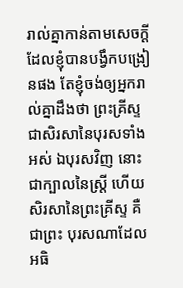រាល់គ្នាកាន់តាមសេចក្ដី ដែលខ្ញុំបានបង្វឹកបង្រៀនផង តែខ្ញុំចង់ឲ្យអ្នករាល់គ្នាដឹងថា ព្រះគ្រីស្ទជាសិរសានៃបុរសទាំងអស់ ឯបុរសវិញ នោះជាក្បាលនៃស្ត្រី ហើយសិរសានៃព្រះគ្រីស្ទ គឺជាព្រះ បុរសណាដែលអធិ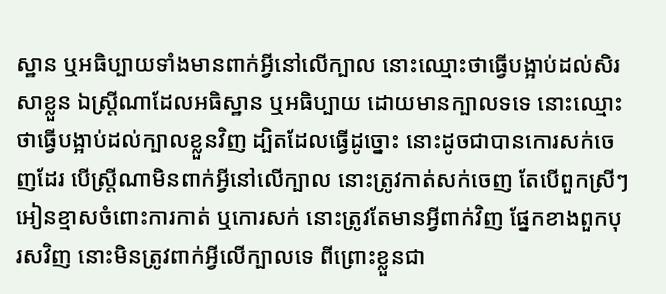ស្ឋាន ឬអធិប្បាយទាំងមានពាក់អ្វីនៅលើក្បាល នោះឈ្មោះថាធ្វើបង្អាប់ដល់សិរសាខ្លួន ឯស្ត្រីណាដែលអធិស្ឋាន ឬអធិប្បាយ ដោយមានក្បាលទទេ នោះឈ្មោះថាធ្វើបង្អាប់ដល់ក្បាលខ្លួនវិញ ដ្បិតដែលធ្វើដូច្នោះ នោះដូចជាបានកោរសក់ចេញដែរ បើស្ត្រីណាមិនពាក់អ្វីនៅលើក្បាល នោះត្រូវកាត់សក់ចេញ តែបើពួកស្រីៗអៀនខ្មាសចំពោះការកាត់ ឬកោរសក់ នោះត្រូវតែមានអ្វីពាក់វិញ ផ្នែកខាងពួកបុរសវិញ នោះមិនត្រូវពាក់អ្វីលើក្បាលទេ ពីព្រោះខ្លួនជា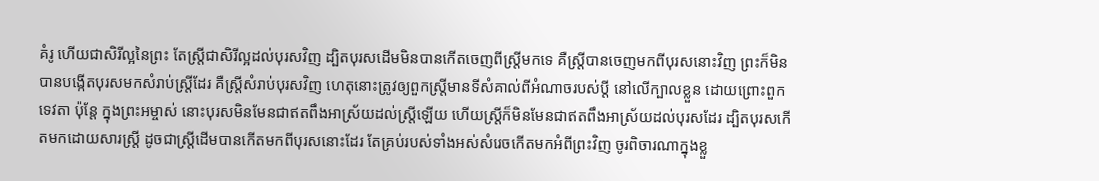គំរូ ហើយជាសិរីល្អនៃព្រះ តែស្ត្រីជាសិរីល្អដល់បុរសវិញ ដ្បិតបុរសដើមមិនបានកើតចេញពីស្ត្រីមកទេ គឺស្ត្រីបានចេញមកពីបុរសនោះវិញ ព្រះក៏មិនបានបង្កើតបុរសមកសំរាប់ស្ត្រីដែរ គឺស្ត្រីសំរាប់បុរសវិញ ហេតុនោះត្រូវឲ្យពួកស្ត្រីមានទីសំគាល់ពីអំណាចរបស់ប្ដី នៅលើក្បាលខ្លួន ដោយព្រោះពួកទេវតា ប៉ុន្តែ ក្នុងព្រះអម្ចាស់ នោះបុរសមិនមែនជាឥតពឹងអាស្រ័យដល់ស្ត្រីឡើយ ហើយស្ត្រីក៏មិនមែនជាឥតពឹងអាស្រ័យដល់បុរសដែរ ដ្បិតបុរសកើតមកដោយសារស្ត្រី ដូចជាស្ត្រីដើមបានកើតមកពីបុរសនោះដែរ តែគ្រប់របស់ទាំងអស់សំរេចកើតមកអំពីព្រះវិញ ចូរពិចារណាក្នុងខ្លួ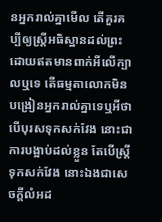នអ្នករាល់គ្នាមើល តើគួរគប្បីឲ្យស្ត្រីអធិស្ឋានដល់ព្រះ ដោយឥតមានពាក់អីលើក្បាលឬទេ តើធម្មតាលោកមិនបង្រៀនអ្នករាល់គ្នាទេឬអីថា បើបុរសទុកសក់វែង នោះជាការបង្អាប់ដល់ខ្លួន តែបើស្ត្រីទុកសក់វែង នោះឯងជាសេចក្ដីលំអដ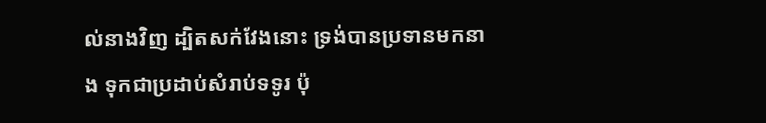ល់នាងវិញ ដ្បិតសក់វែងនោះ ទ្រង់បានប្រទានមកនាង ទុកជាប្រដាប់សំរាប់ទទូរ ប៉ុ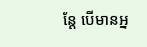ន្តែ បើមានអ្ន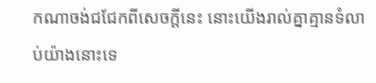កណាចង់ជជែកពីសេចក្ដីនេះ នោះយើងរាល់គ្នាគ្មានទំលាប់យ៉ាងនោះទេ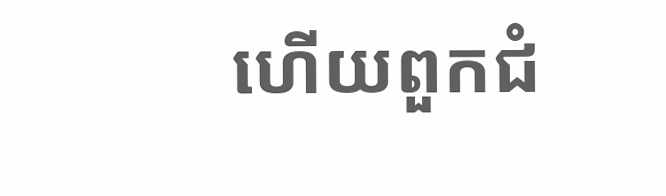ហើយពួកជំ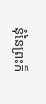នុំនៃព្រះក៏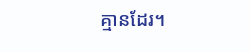គ្មានដែរ។